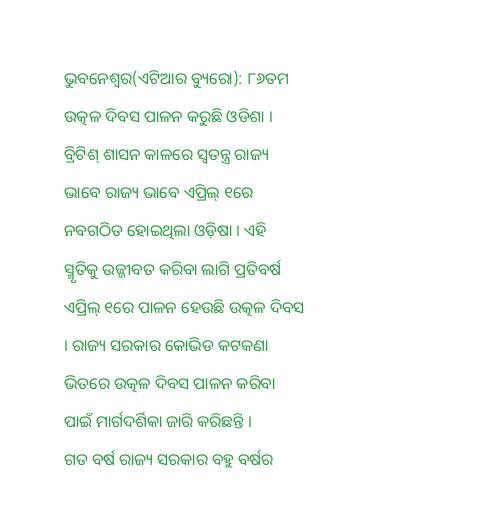ଭୁବନେଶ୍ୱର(ଏଟିଆର ବ୍ୟୁରୋ): ୮୬ତମ ଉତ୍କଳ ଦିବସ ପାଳନ କରୁଛି ଓଡିଶା । ବ୍ରିଟିଶ୍ ଶାସନ କାଳରେ ସ୍ୱତନ୍ତ୍ର ରାଜ୍ୟ ଭାବେ ରାଜ୍ୟ ଭାବେ ଏପ୍ରିଲ୍ ୧ରେ ନବଗଠିତ ହୋଇଥିଲା ଓଡ଼ିଷା । ଏହି ସ୍ମୃତିକୁ ଉଜ୍ଜୀବତ କରିବା ଲାଗି ପ୍ରତିବର୍ଷ ଏପ୍ରିଲ୍ ୧ରେ ପାଳନ ହେଉଛି ଉତ୍କଳ ଦିବସ । ରାଜ୍ୟ ସରକାର କୋଭିଡ କଟକଣା ଭିତରେ ଉତ୍କଳ ଦିବସ ପାଳନ କରିବା ପାଇଁ ମାର୍ଗଦର୍ଶିକା ଜାରି କରିଛନ୍ତି ।
ଗତ ବର୍ଷ ରାଜ୍ୟ ସରକାର ବହୁ ବର୍ଷର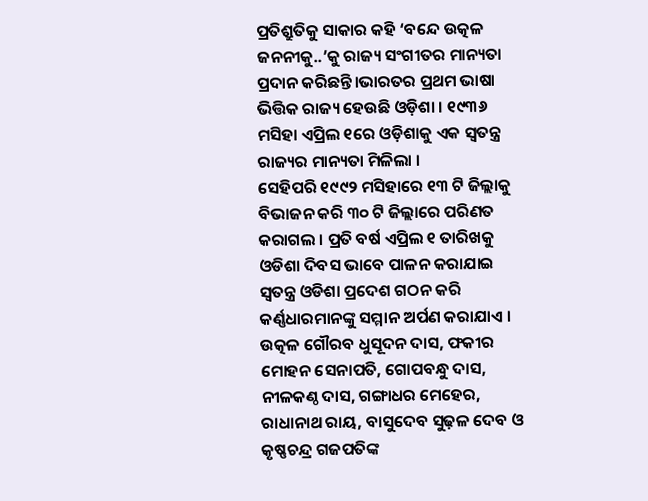ପ୍ରତିଶ୍ରୁତିକୁ ସାକାର କହି ‘ବନ୍ଦେ ଉତ୍କଳ ଜନନୀକୁ..’କୁ ରାଜ୍ୟ ସଂଗୀତର ମାନ୍ୟତା ପ୍ରଦାନ କରିଛନ୍ତି।ଭାରତର ପ୍ରଥମ ଭାଷା ଭିତ୍ତିକ ରାଜ୍ୟ ହେଉଛି ଓଡ଼ିଶା । ୧୯୩୬ ମସିହା ଏପ୍ରିଲ ୧ରେ ଓଡ଼ିଶାକୁ ଏକ ସ୍ୱତନ୍ତ୍ର ରାଜ୍ୟର ମାନ୍ୟତା ମିଳିଲା ।
ସେହିପରି ୧୯୯୨ ମସିହାରେ ୧୩ ଟି ଜିଲ୍ଲାକୁ ବିଭାଜନ କରି ୩୦ ଟି ଜିଲ୍ଲାରେ ପରିଣତ କରାଗଲ । ପ୍ରତି ବର୍ଷ ଏପ୍ରିଲ ୧ ତାରିଖକୁ ଓଡିଶା ଦିବସ ଭାବେ ପାଳନ କରାଯାଇ ସ୍ୱତନ୍ତ୍ର ଓଡିଶା ପ୍ରଦେଶ ଗଠନ କରି କର୍ଣ୍ଣଧାରମାନଙ୍କୁ ସମ୍ମାନ ଅର୍ପଣ କରାଯାଏ ।
ଉତ୍କଳ ଗୌରବ ଧୁସୂଦନ ଦାସ, ଫକୀର ମୋହନ ସେନାପତି, ଗୋପବନ୍ଧୁ ଦାସ, ନୀଳକଣ୍ଠ ଦାସ, ଗଙ୍ଗାଧର ମେହେର, ରାଧାନାଥ ରାୟ, ବାସୁଦେବ ସୁଢ଼ଳ ଦେବ ଓ କୃଷ୍ଣଚନ୍ଦ୍ର ଗଜପତିଙ୍କ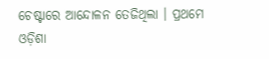ଚେଷ୍ଟାରେ ଆନ୍ଦୋଳନ ତେଜିଥିଲା । ପ୍ରଥମେ ଓଡ଼ିଶା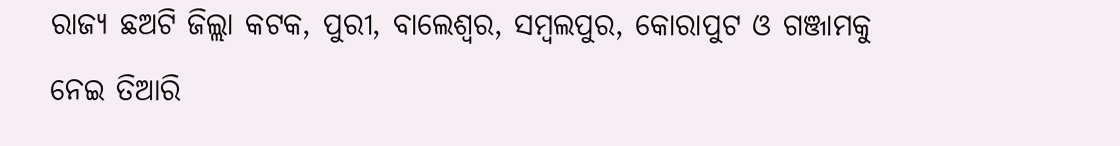ରାଜ୍ୟ ଛଅଟି ଜିଲ୍ଲା କଟକ, ପୁରୀ, ବାଲେଶ୍ୱର, ସମ୍ବଲପୁର, କୋରାପୁଟ ଓ ଗଞ୍ଜାମକୁ ନେଇ ତିଆରି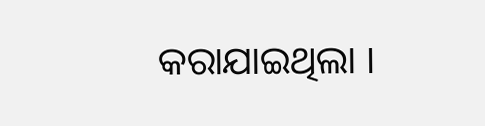କରାଯାଇଥିଲା ।